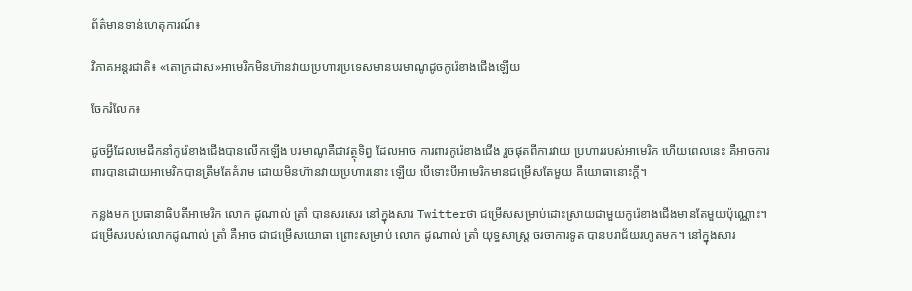ព័ត៌មានទាន់ហេតុការណ៍៖

វិភាគអន្តរជាតិ៖ «តោក្រដាស»អាមេរិកមិនហ៊ានវាយប្រហារប្រទេសមានបរមាណូដូចកូរ៉េខាងជើងឡើយ

ចែករំលែក៖

ដូចអ្វីដែលមេដឹកនាំកូរ៉េខាងជើងបានលើកឡើង បរមាណូគឺជាវត្ថុទិព្វ ដែលអាច ការពារកូរ៉េខាងជើង រួចផុតពីការវាយ ប្រហាររបស់អាមេរិក ហើយពេលនេះ គឺអាចការពារបានដោយអាមេរិកបានត្រឹមតែគំរាម ដោយមិនហ៊ានវាយប្រហារនោះ ឡើយ បើទោះបីអាមេរិកមានជម្រើសតែមួយ គឺយោធានោះក្តី។

កន្លងមក ប្រធានាធិបតីអាមេរិក លោក ដូណាល់ ត្រាំ បានសរសេរ នៅក្នុងសារ Twitterថា ជម្រើសសម្រាប់ដោះស្រាយជាមួយកូរ៉េខាងជើងមានតែមួយប៉ុណ្ណោះ។ ជម្រើសរបស់លោកដូណាល់ ត្រាំ គឺអាច ជាជម្រើសយោធា ព្រោះសម្រាប់ លោក ដូណាល់ ត្រាំ យុទ្ធសាស្រ្ត ចរចាការទូត បានបរាជ័យរហូតមក។ នៅក្នុងសារ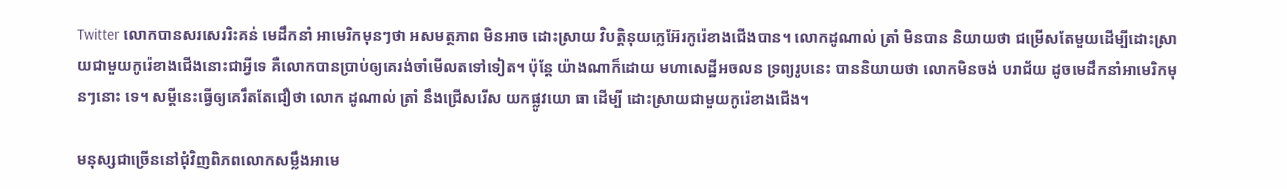Twitter លោកបានសរសេររិះគន់ មេដឹកនាំ អាមេរិកមុនៗថា អសមត្ថភាព មិនអាច ដោះស្រាយ វិបត្តិនុយក្លេអ៊ែរកូរ៉េខាងជើងបាន។ លោកដូណាល់ ត្រាំ មិនបាន និយាយថា ជម្រើសតែមួយដើម្បីដោះស្រាយជាមួយកូរ៉េខាងជើងនោះជាអ្វីទេ គឺលោកបានប្រាប់ឲ្យគេរង់ចាំមើលតទៅទៀត។ ប៉ុន្តែ យ៉ាងណាក៏ដោយ មហាសេដ្ឋីអចលន ទ្រព្យរូបនេះ បាននិយាយថា លោកមិនចង់ បរាជ័យ ដូចមេដឹកនាំអាមេរិកមុនៗនោះ ទេ។ សម្ដីនេះធ្វើឲ្យគេរឹតតែជឿថា លោក ដូណាល់ ត្រាំ នឹងជ្រើសរើស យកផ្លូវយោ ធា ដើម្បី ដោះស្រាយជាមួយកូរ៉េខាងជើង។

មនុស្សជាច្រើននៅជុំវិញពិភពលោកសម្លឹងអាមេ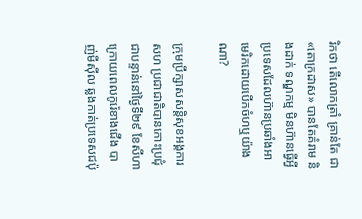រិកថា តើលោកត្រាំ គ្រាន់តែ ជា«តោក្រដាស» បានតែគំរាម និងដាក់ ទណ្ឌកម្ម មិនហ៊ានធ្វើអ្វីប្រទេសដែលហ៊ានប្រឆាំងអាមេរិកដោយបើកចំហឬយ៉ាងណា?

ក្រុមប្រឹក្សាសសន្តិសុខអង្គការសហ ប្រជាជាតិបានកោះប្រជុំជាបន្ទាន់នៅថ្ងៃទី២៩ ខែសីហា ក្រោយពេលកូរ៉េខាងជើង បាញ់មីស៊ីល ឆ្លងកាត់ប្រទេសជប៉ុ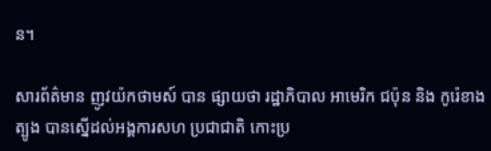ន។

សារព័ត៌មាន ញូវយ៉កថាមស៍ បាន ផ្សាយថា រដ្ឋាភិបាល អាមេរិក ជប៉ុន និង កូរ៉េខាងត្បូង បានស្នើដល់អង្គការសហ ប្រជាជាតិ កោះប្រ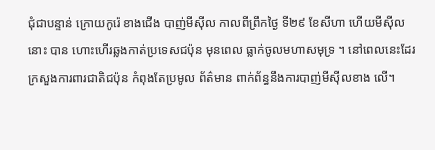ជុំជាបន្ទាន់ ក្រោយកូរ៉េ ខាងជើង បាញ់មីស៊ីល កាលពីព្រឹកថ្ងៃ ទី២៩ ខែសីហា ហើយមីស៊ីលនោះ បាន ហោះហើរឆ្លងកាត់ប្រទេសជប៉ុន មុនពេល ធ្លាក់ចូលមហាសមុទ្រ ។ នៅពេលនេះដែរ ក្រសួងការពារជាតិជប៉ុន កំពុងតែប្រមូល ព័ត៌មាន ពាក់ព័ន្ធនឹងការបាញ់មីស៊ីលខាង លើ។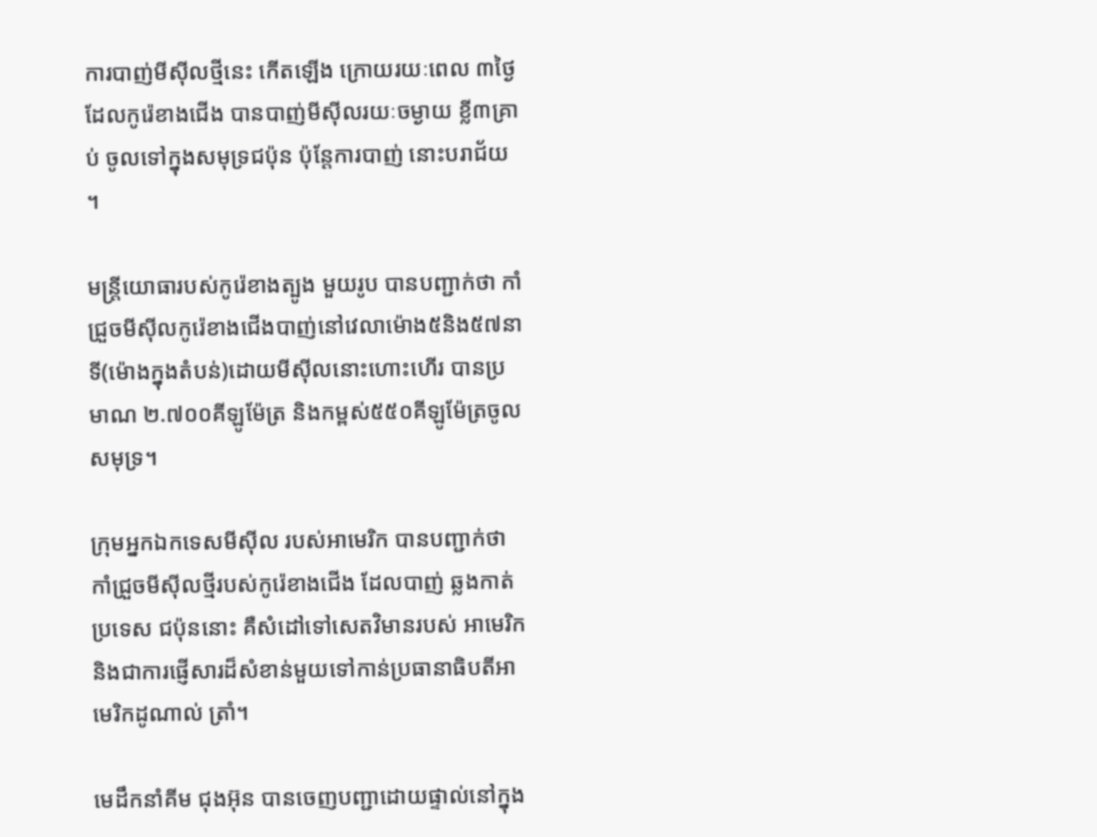ការបាញ់មីស៊ីលថ្មីនេះ កើតឡើង ក្រោយរយៈពេល ៣ថ្ងៃដែលកូរ៉េខាងជើង បានបាញ់មីស៊ីលរយៈចម្ងាយ ខ្លី៣គ្រាប់ ចូលទៅក្នុងសមុទ្រជប៉ុន ប៉ុន្តែការបាញ់ នោះបរាជ័យ ។

មន្ត្រីយោធារបស់កូរ៉េខាងត្បូង មួយរូប បានបញ្ជាក់ថា កាំជ្រួចមីស៊ីលកូរ៉េខាងជើងបាញ់នៅវេលាម៉ោង៥និង៥៧នាទី(ម៉ោងក្នុងតំបន់)ដោយមីស៊ីលនោះហោះហើរ បានប្រមាណ ២.៧០០គីឡូម៉ែត្រ និងកម្ពស់៥៥០គីឡូម៉ែត្រចូលសមុទ្រ។

ក្រុមអ្នកឯកទេសមីស៊ីល របស់អាមេរិក បានបញ្ជាក់ថា កាំជ្រួចមីស៊ីលថ្មីរបស់កូរ៉េខាងជើង ដែលបាញ់ ឆ្លងកាត់ប្រទេស ជប៉ុននោះ គឺសំដៅទៅសេតវិមានរបស់ អាមេរិក និងជាការផ្ញើសារដ៏សំខាន់មួយទៅកាន់ប្រធានាធិបតីអាមេរិកដូណាល់ ត្រាំ។

មេដឹកនាំគីម ជុងអ៊ុន បានចេញបញ្ជាដោយផ្ទាល់នៅក្នុង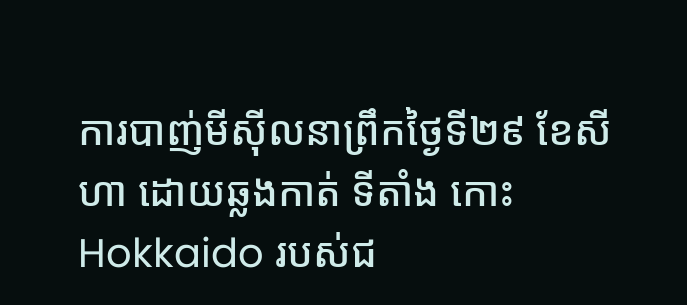ការបាញ់មីស៊ីលនាព្រឹកថ្ងៃទី២៩ ខែសីហា ដោយឆ្លងកាត់ ទីតាំង កោះ Hokkaido របស់ជ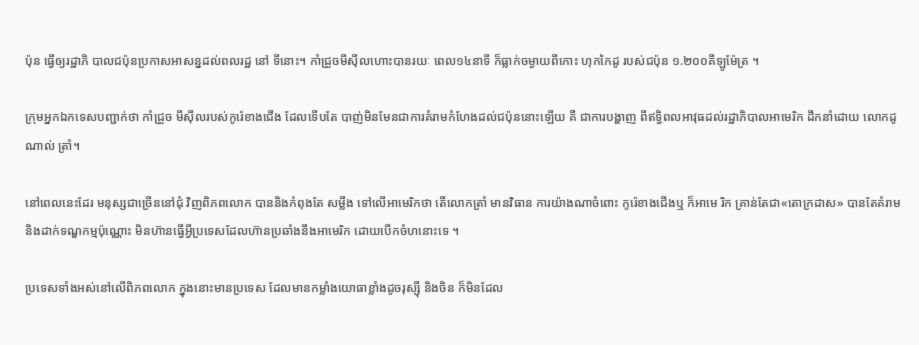ប៉ុន ធ្វើឲ្យរដ្ឋាភិ បាលជប៉ុនប្រកាសអាសន្នដល់ពលរដ្ឋ នៅ ទីនោះ។ កាំជ្រួចមីស៊ីលហោះបានរយៈ ពេល១៤នាទី ក៏ធ្លាក់ចម្ងាយពីកោះ ហុកកៃដូ របស់ជប៉ុន ១.២០០គីឡូម៉ែត្រ ។

ក្រុមអ្នកឯកទេសបញ្ជាក់ថា កាំជ្រួច មីស៊ីលរបស់កូរ៉េខាងជើង ដែលទើបតែ បាញ់មិនមែនជាការគំរាមកំហែងដល់ជប៉ុននោះឡើយ គឺ ជាការបង្ហាញ ពីឥទ្ធិពលអាវុធដល់រដ្ឋាភិបាលអាមេរិក ដឹកនាំដោយ លោកដូណាល់ ត្រាំ។

នៅពេលនេះដែរ មនុស្សជាច្រើននៅជុំ វិញពិភពលោក បាននិងកំពុងតែ សម្លឹង ទៅលើអាមេរិកថា តើលោកត្រាំ មានវិធាន ការយ៉ាងណាចំពោះ កូរ៉េខាងជើងឬ ក៏អាមេ រិក គ្រាន់តែជា«តោក្រដាស» បានតែគំរាម និងដាក់ទណ្ឌកម្មប៉ុណ្ណោះ មិនហ៊ានធ្វើអ្វីប្រទេសដែលហ៊ានប្រឆាំងនឹងអាមេរិក ដោយបើកចំហនោះទេ ។

ប្រទេសទាំងអស់នៅលើពិភពលោក ក្នុងនោះមានប្រទេស ដែលមានកម្លាំងយោធាខ្លាំងដូចរុស្ស៊ី និងចិន ក៏មិនដែល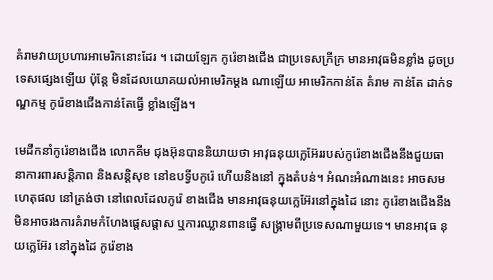គំរាមវាយប្រហារអាមេរិកនោះដែរ ។ ដោយឡែក កូរ៉េខាងជើង ជាប្រទេសក្រីក្រ មានអាវុធមិនខ្លាំង ដូចប្រទេសផ្សេងឡើយ ប៉ុន្តែ មិនដែលយោគយល់អាមេរិកម្តង ណាឡើយ អាមេរិកកាន់តែ គំរាម កាន់តែ ដាក់ទណ្ឌកម្ម កូរ៉េខាងជើងកាន់តែធ្វើ ខ្លាំងឡើង។

មេដឹកនាំកូរ៉េខាងជើង លោកគីម ជុងអ៊ុនបាននិយាយថា អាវុធនុយក្លេអ៊ែររបស់កូរ៉េខាងជើងនឹងជួយធានាការពារសន្តិភាព និងសន្តិសុខ នៅឧបទ្វីបកូរ៉េ ហើយនិងនៅ ក្នុងតំបន់។ អំណះអំណាងនេះ អាចសម ហេតុផល នៅត្រង់ថា នៅពេលដែលកូរ៉េ ខាងជើង មានអាវុធនុយក្លេអ៊ែរនៅក្នុងដៃ នោះ កូរ៉េខាងជើងនឹងមិនអាចរងការគំរាមកំហែងផ្តេសផ្តាស ឬការឈ្លានពានធ្វើ សង្រ្គាមពីប្រទេសណាមួយទេ។ មានអាវុធ នុយក្លេអ៊ែរ នៅក្នុងដៃ កូរ៉េខាង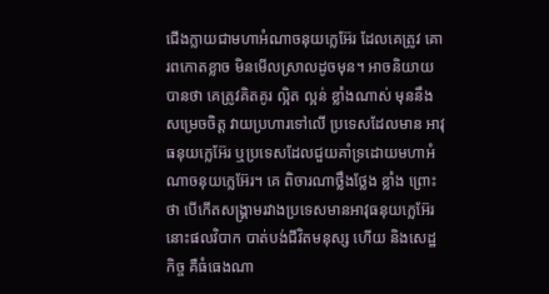ជើងក្លាយជាមហាអំណាចនុយក្លេអ៊ែរ ដែលគេត្រូវ គោរពកោតខ្លាច មិនមើលស្រាលដូចមុន។ អាចនិយាយបានថា គេត្រូវគិតគូរ ល្អិត ល្អន់ ខ្លាំងណាស់ មុននឹងសម្រេចចិត្ត វាយប្រហារទៅលើ ប្រទេសដែលមាន អាវុធនុយក្លេអ៊ែរ ឬប្រទេសដែលជួយគាំទ្រដោយមហាអំណាចនុយក្លេអ៊ែរ។ គេ ពិចារណាថ្លឹងថ្លែង ខ្លាំង ព្រោះថា បើកើតសង្រ្គាមរវាងប្រទេសមានអាវុធនុយក្លេអ៊ែរនោះផលវិបាក បាត់បង់ជីវិតមនុស្ស ហើយ និងសេដ្ឋកិច្ច គឺធំធេងណា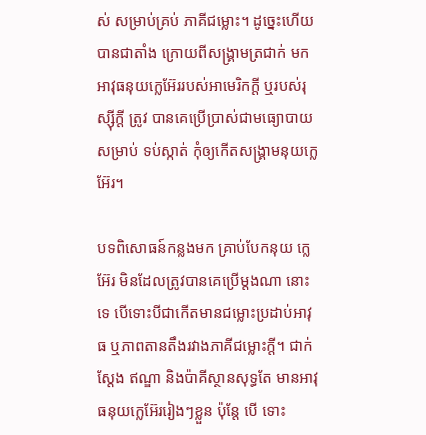ស់ សម្រាប់គ្រប់ ភាគីជម្លោះ។ ដូច្នេះហើយ បានជាតាំង ក្រោយពីសង្រ្គាមត្រជាក់ មកអាវុធនុយក្លេអ៊ែររបស់អាមេរិកក្តី ឬរបស់រុស្ស៊ីក្តី ត្រូវ បានគេប្រើប្រាស់ជាមធ្យោបាយ សម្រាប់ ទប់ស្កាត់ កុំឲ្យកើតសង្រ្គាមនុយក្លេអ៊ែរ។

បទពិសោធន៍កន្លងមក គ្រាប់បែកនុយ ក្លេអ៊ែរ មិនដែលត្រូវបានគេប្រើម្តងណា នោះទេ បើទោះបីជាកើតមានជម្លោះប្រដាប់អាវុធ ឬភាពតានតឹងរវាងភាគីជម្លោះក្តី។ ជាក់ស្តែង ឥណ្ឌា និងប៉ាគីស្ថានសុទ្ធតែ មានអាវុធនុយក្លេអ៊ែររៀងៗខ្លួន ប៉ុន្តែ បើ ទោះ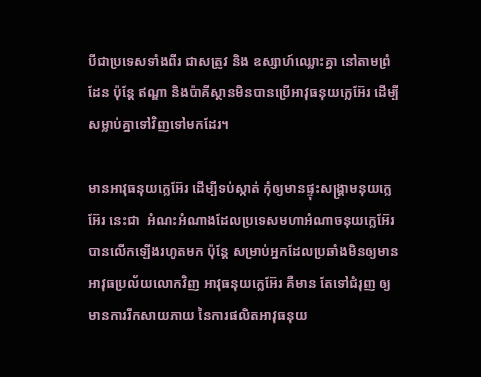បីជាប្រទេសទាំងពីរ ជាសត្រូវ និង ឧស្សាហ៍ឈ្លោះគ្នា នៅតាមព្រំដែន ប៉ុន្តែ ឥណ្ឌា និងប៉ាគីស្ថានមិនបានប្រើអាវុធនុយក្លេអ៊ែរ ដើម្បីសម្លាប់គ្នាទៅវិញទៅមកដែរ។

មានអាវុធនុយក្លេអ៊ែរ ដើម្បីទប់ស្កាត់ កុំឲ្យមានផ្ទុះសង្រ្គាមនុយក្លេអ៊ែរ នេះជា  អំណះអំណាងដែលប្រទេសមហាអំណាចនុយក្លេអ៊ែរ បានលើកឡើងរហូតមក ប៉ុន្តែ សម្រាប់អ្នកដែលប្រឆាំងមិនឲ្យមានអាវុធប្រល័យលោកវិញ អាវុធនុយក្លេអ៊ែរ គឺមាន តែទៅជំរុញ ឲ្យមានការរីកសាយភាយ នៃការផលិតអាវុធនុយ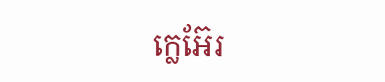ក្លេអ៊ែរ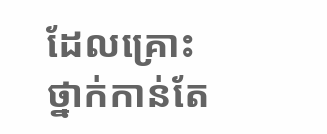ដែលគ្រោះ ថ្នាក់កាន់តែ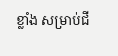ខ្លាំង សម្រាប់ជី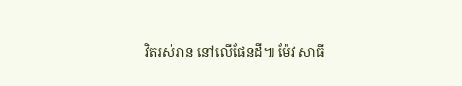វិតរស់រាន នៅលើផែនដី៕ ម៉ែវ សាធី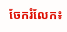ចែករំលែក៖